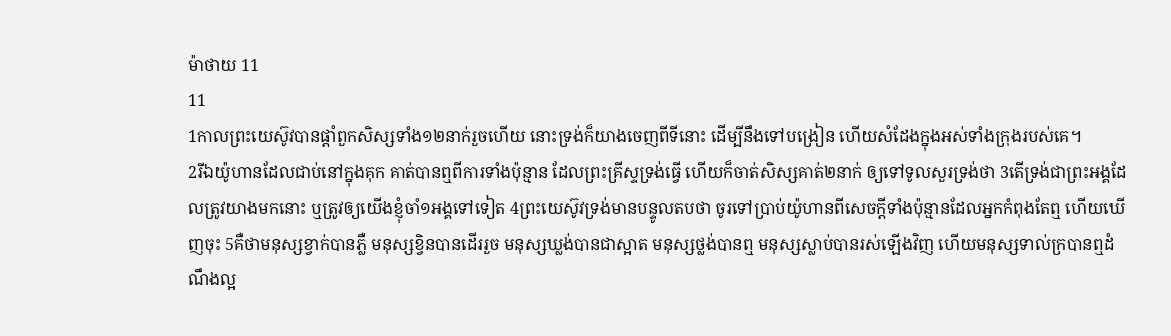ម៉ាថាយ 11
11
1កាលព្រះយេស៊ូវបានផ្តាំពួកសិស្សទាំង១២នាក់រួចហើយ នោះទ្រង់ក៏យាងចេញពីទីនោះ ដើម្បីនឹងទៅបង្រៀន ហើយសំដែងក្នុងអស់ទាំងក្រុងរបស់គេ។
2រីឯយ៉ូហានដែលជាប់នៅក្នុងគុក គាត់បានឮពីការទាំងប៉ុន្មាន ដែលព្រះគ្រីស្ទទ្រង់ធ្វើ ហើយក៏ចាត់សិស្សគាត់២នាក់ ឲ្យទៅទូលសួរទ្រង់ថា 3តើទ្រង់ជាព្រះអង្គដែលត្រូវយាងមកនោះ ឬត្រូវឲ្យយើងខ្ញុំចាំ១អង្គទៅទៀត 4ព្រះយេស៊ូវទ្រង់មានបន្ទូលតបថា ចូរទៅប្រាប់យ៉ូហានពីសេចក្ដីទាំងប៉ុន្មានដែលអ្នកកំពុងតែឮ ហើយឃើញចុះ 5គឺថាមនុស្សខ្វាក់បានភ្លឺ មនុស្សខ្វិនបានដើររួច មនុស្សឃ្លង់បានជាស្អាត មនុស្សថ្លង់បានឮ មនុស្សស្លាប់បានរស់ឡើងវិញ ហើយមនុស្សទាល់ក្របានឮដំណឹងល្អ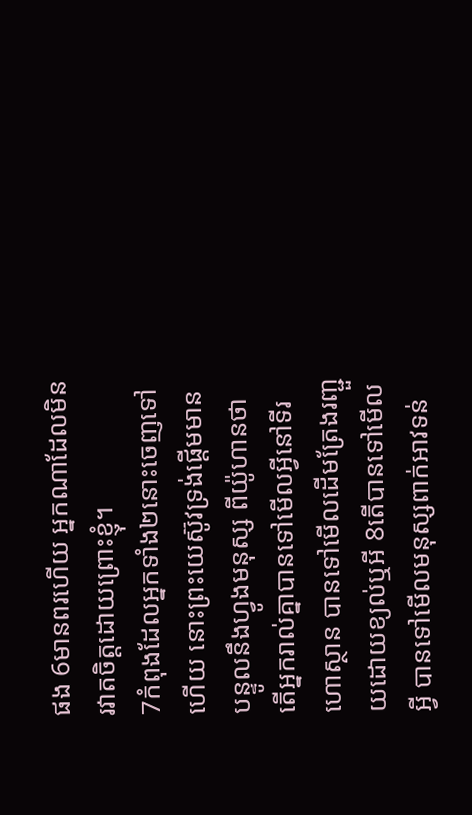ផង 6មានពរហើយ អ្នកណាដែលមិនរវាតចិត្តដោយព្រោះខ្ញុំ។
7កំពុងដែលអ្នកទាំង២នោះចេញទៅហើយ នោះព្រះយេស៊ូវទ្រង់ផ្តើមមានបន្ទូលនឹងហ្វូងមនុស្ស ពីយ៉ូហានថា តើអ្នករាល់គ្នាបានទៅមើលអ្វីនៅទីរហោស្ថាន បានទៅមើលដើមត្រែងរញ្ជួយដោយខ្យល់ឬអី 8តើបានទៅមើលអ្វី បានទៅមើលមនុស្សពាក់អាវទន់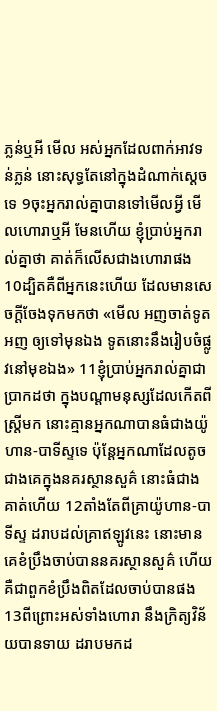ភ្លន់ឬអី មើល អស់អ្នកដែលពាក់អាវទន់ភ្លន់ នោះសុទ្ធតែនៅក្នុងដំណាក់ស្តេចទេ 9ចុះអ្នករាល់គ្នាបានទៅមើលអ្វី មើលហោរាឬអី មែនហើយ ខ្ញុំប្រាប់អ្នករាល់គ្នាថា គាត់ក៏លើសជាងហោរាផង 10ដ្បិតគឺពីអ្នកនេះហើយ ដែលមានសេចក្ដីចែងទុកមកថា «មើល អញចាត់ទូតអញ ឲ្យទៅមុនឯង ទូតនោះនឹងរៀបចំផ្លូវនៅមុខឯង» 11ខ្ញុំប្រាប់អ្នករាល់គ្នាជាប្រាកដថា ក្នុងបណ្តាមនុស្សដែលកើតពីស្ត្រីមក នោះគ្មានអ្នកណាបានធំជាងយ៉ូហាន-បាទីស្ទទេ ប៉ុន្តែអ្នកណាដែលតូចជាងគេក្នុងនគរស្ថានសួគ៌ នោះធំជាងគាត់ហើយ 12តាំងតែពីគ្រាយ៉ូហាន-បាទីស្ទ ដរាបដល់គ្រាឥឡូវនេះ នោះមានគេខំប្រឹងចាប់បាននគរស្ថានសួគ៌ ហើយគឺជាពួកខំប្រឹងពិតដែលចាប់បានផង 13ពីព្រោះអស់ទាំងហោរា នឹងក្រិត្យវិន័យបានទាយ ដរាបមកដ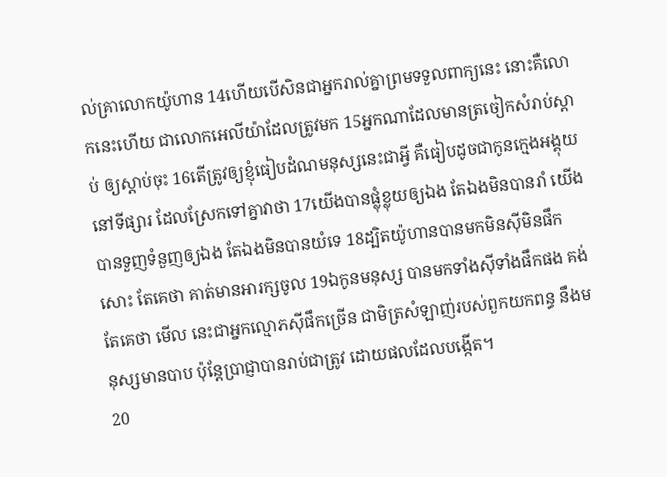ល់គ្រាលោកយ៉ូហាន 14ហើយបើសិនជាអ្នករាល់គ្នាព្រមទទួលពាក្យនេះ នោះគឺលោកនេះហើយ ជាលោកអេលីយ៉ាដែលត្រូវមក 15អ្នកណាដែលមានត្រចៀកសំរាប់ស្តាប់ ឲ្យស្តាប់ចុះ 16តើត្រូវឲ្យខ្ញុំធៀបដំណមនុស្សនេះជាអ្វី គឺធៀបដូចជាកូនក្មេងអង្គុយនៅទីផ្សារ ដែលស្រែកទៅគ្នាវាថា 17យើងបានផ្លុំខ្លុយឲ្យឯង តែឯងមិនបានរាំ យើងបានទួញទំនួញឲ្យឯង តែឯងមិនបានយំទេ 18ដ្បិតយ៉ូហានបានមកមិនស៊ីមិនផឹកសោះ តែគេថា គាត់មានអារក្សចូល 19ឯកូនមនុស្ស បានមកទាំងស៊ីទាំងផឹកផង គង់តែគេថា មើល នេះជាអ្នកល្មោភស៊ីផឹកច្រើន ជាមិត្រសំឡាញ់របស់ពួកយកពន្ធ នឹងមនុស្សមានបាប ប៉ុន្តែប្រាជ្ញាបានរាប់ជាត្រូវ ដោយផលដែលបង្កើត។
20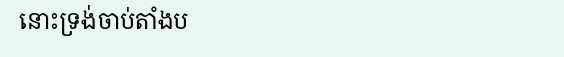នោះទ្រង់ចាប់តាំងប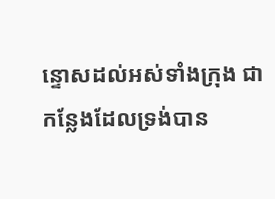ន្ទោសដល់អស់ទាំងក្រុង ជាកន្លែងដែលទ្រង់បាន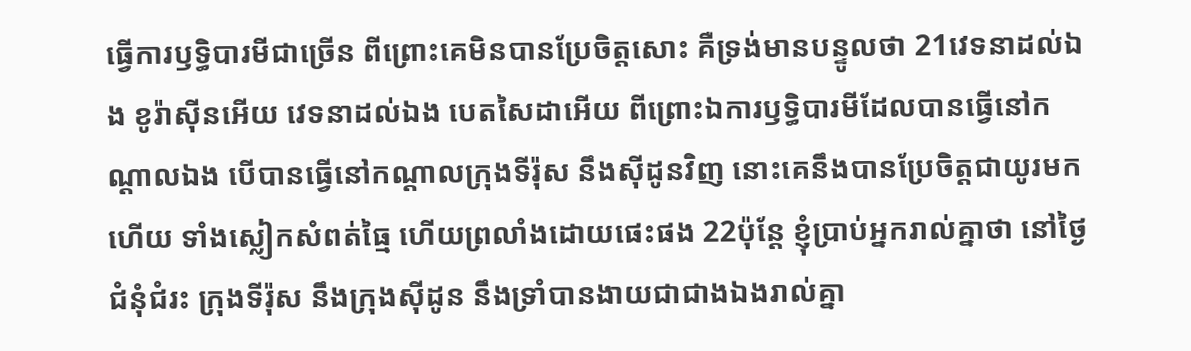ធ្វើការឫទ្ធិបារមីជាច្រើន ពីព្រោះគេមិនបានប្រែចិត្តសោះ គឺទ្រង់មានបន្ទូលថា 21វេទនាដល់ឯង ខូរ៉ាស៊ីនអើយ វេទនាដល់ឯង បេតសៃដាអើយ ពីព្រោះឯការឫទ្ធិបារមីដែលបានធ្វើនៅកណ្តាលឯង បើបានធ្វើនៅកណ្តាលក្រុងទីរ៉ុស នឹងស៊ីដូនវិញ នោះគេនឹងបានប្រែចិត្តជាយូរមកហើយ ទាំងស្លៀកសំពត់ធ្មៃ ហើយព្រលាំងដោយផេះផង 22ប៉ុន្តែ ខ្ញុំប្រាប់អ្នករាល់គ្នាថា នៅថ្ងៃជំនុំជំរះ ក្រុងទីរ៉ុស នឹងក្រុងស៊ីដូន នឹងទ្រាំបានងាយជាជាងឯងរាល់គ្នា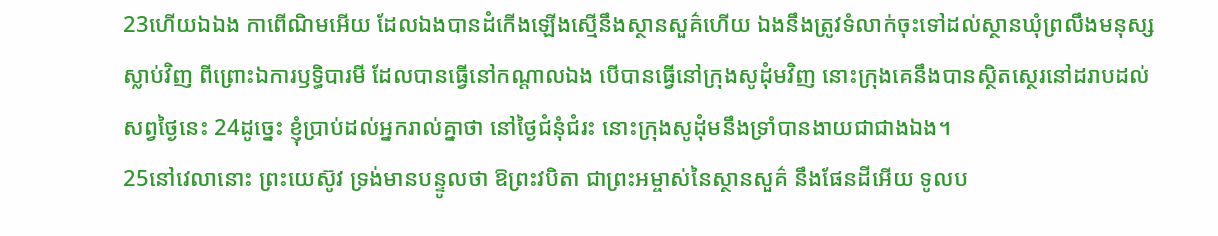23ហើយឯឯង កាពើណិមអើយ ដែលឯងបានដំកើងឡើងស្មើនឹងស្ថានសួគ៌ហើយ ឯងនឹងត្រូវទំលាក់ចុះទៅដល់ស្ថានឃុំព្រលឹងមនុស្សស្លាប់វិញ ពីព្រោះឯការឫទ្ធិបារមី ដែលបានធ្វើនៅកណ្តាលឯង បើបានធ្វើនៅក្រុងសូដុំមវិញ នោះក្រុងគេនឹងបានស្ថិតស្ថេរនៅដរាបដល់សព្វថ្ងៃនេះ 24ដូច្នេះ ខ្ញុំប្រាប់ដល់អ្នករាល់គ្នាថា នៅថ្ងៃជំនុំជំរះ នោះក្រុងសូដុំមនឹងទ្រាំបានងាយជាជាងឯង។
25នៅវេលានោះ ព្រះយេស៊ូវ ទ្រង់មានបន្ទូលថា ឱព្រះវបិតា ជាព្រះអម្ចាស់នៃស្ថានសួគ៌ នឹងផែនដីអើយ ទូលប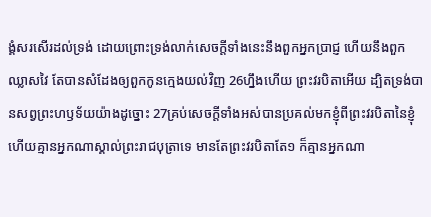ង្គំសរសើរដល់ទ្រង់ ដោយព្រោះទ្រង់លាក់សេចក្ដីទាំងនេះនឹងពួកអ្នកប្រាជ្ញ ហើយនឹងពួកឈ្លាសវៃ តែបានសំដែងឲ្យពួកកូនក្មេងយល់វិញ 26ហ្នឹងហើយ ព្រះវរបិតាអើយ ដ្បិតទ្រង់បានសព្វព្រះហឫទ័យយ៉ាងដូច្នោះ 27គ្រប់សេចក្ដីទាំងអស់បានប្រគល់មកខ្ញុំពីព្រះវរបិតានៃខ្ញុំ ហើយគ្មានអ្នកណាស្គាល់ព្រះរាជបុត្រាទេ មានតែព្រះវរបិតាតែ១ ក៏គ្មានអ្នកណា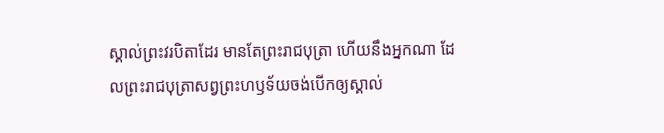ស្គាល់ព្រះវរបិតាដែរ មានតែព្រះរាជបុត្រា ហើយនឹងអ្នកណា ដែលព្រះរាជបុត្រាសព្វព្រះហឫទ័យចង់បើកឲ្យស្គាល់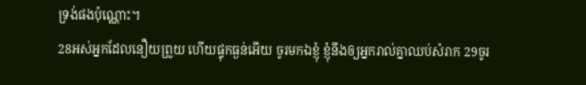ទ្រង់ផងប៉ុណ្ណោះ។
28អស់អ្នកដែលនឿយព្រួយ ហើយផ្ទុកធ្ងន់អើយ ចូរមកឯខ្ញុំ ខ្ញុំនឹងឲ្យអ្នករាល់គ្នាឈប់សំរាក 29ចូរ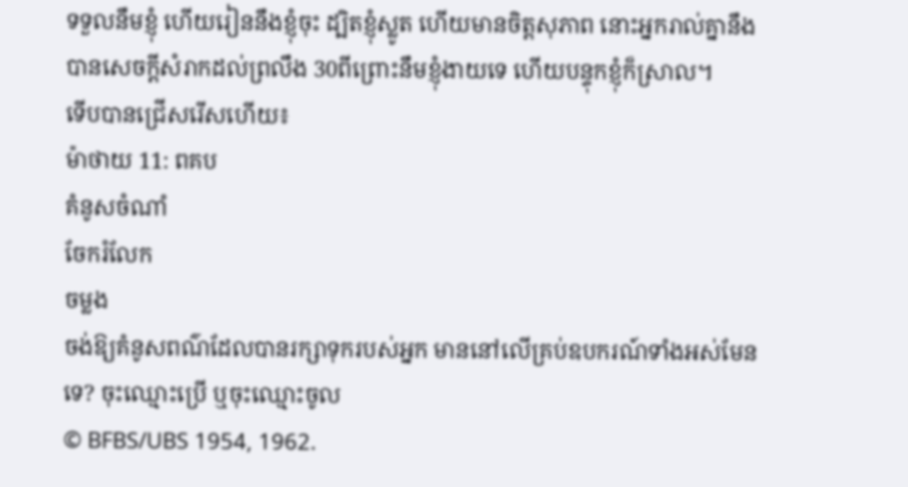ទទួលនឹមខ្ញុំ ហើយរៀននឹងខ្ញុំចុះ ដ្បិតខ្ញុំស្លូត ហើយមានចិត្តសុភាព នោះអ្នករាល់គ្នានឹងបានសេចក្ដីសំរាកដល់ព្រលឹង 30ពីព្រោះនឹមខ្ញុំងាយទេ ហើយបន្ទុកខ្ញុំក៏ស្រាល។
ទើបបានជ្រើសរើសហើយ៖
ម៉ាថាយ 11: ពគប
គំនូសចំណាំ
ចែករំលែក
ចម្លង
ចង់ឱ្យគំនូសពណ៌ដែលបានរក្សាទុករបស់អ្នក មាននៅលើគ្រប់ឧបករណ៍ទាំងអស់មែនទេ? ចុះឈ្មោះប្រើ ឬចុះឈ្មោះចូល
© BFBS/UBS 1954, 1962.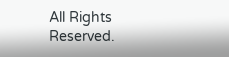All Rights Reserved.